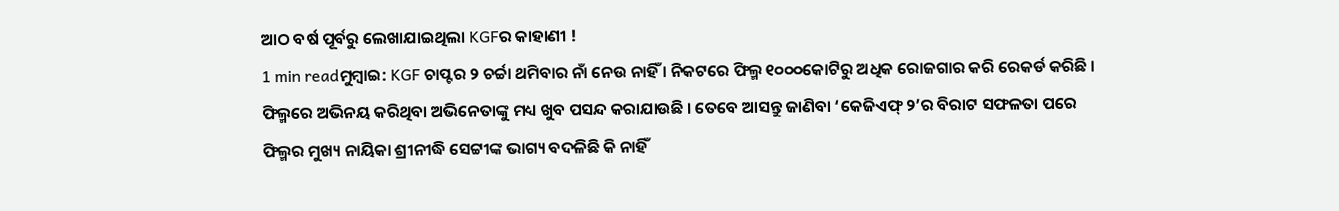ଆଠ ବର୍ଷ ପୂର୍ବରୁ ଲେଖାଯାଇଥିଲା KGFର କାହାଣୀ !
1 min readମୁମ୍ବାଇ: KGF ଚାପ୍ଟର ୨ ଚର୍ଚ୍ଚା ଥମିବାର ନାଁ ନେଉ ନାହିଁ । ନିକଟରେ ଫିଲ୍ମ ୧୦୦୦କୋଟିରୁ ଅଧିକ ରୋଜଗାର କରି ରେକର୍ଡ କରିଛି । ଫିଲ୍ମରେ ଅଭିନୟ କରିଥିବା ଅଭିନେତାଙ୍କୁ ମଧ୍ୟ ଖୁବ ପସନ୍ଦ କରାଯାଉଛି । ତେବେ ଆସନ୍ତୁ ଜାଣିବା ‘କେଜିଏଫ୍ ୨’ର ବିରାଟ ସଫଳତା ପରେ ଫିଲ୍ମର ମୁଖ୍ୟ ନାୟିକା ଶ୍ରୀନୀଦ୍ଧି ସେଟ୍ଟୀଙ୍କ ଭାଗ୍ୟ ବଦଳିଛି କି ନାହିଁ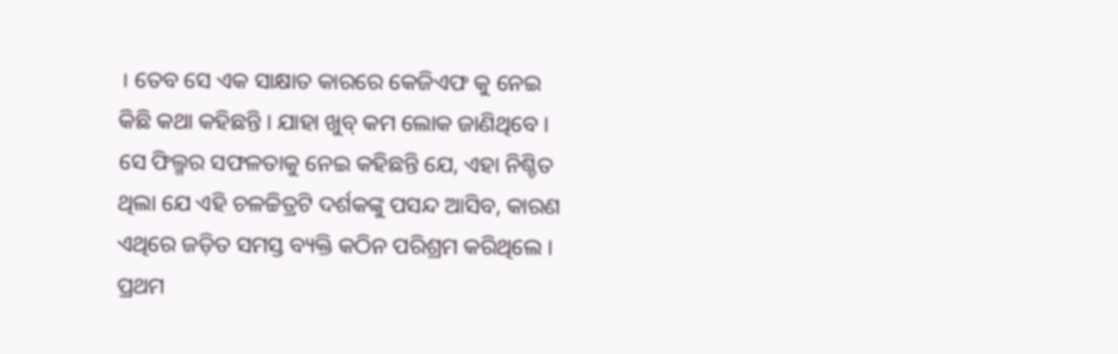। ତେବ ସେ ଏକ ସାକ୍ଷାତ କାରରେ କେଜିଏଫ କୁ ନେଇ କିଛି କଥା କହିଛନ୍ତି । ଯାହା ଖୁବ୍ କମ ଲୋକ ଜାଣିଥିବେ ।
ସେ ଫିଲ୍ମର ସଫଳତାକୁ ନେଇ କହିଛନ୍ତି ଯେ, ଏହା ନିଶ୍ଚିତ ଥିଲା ଯେ ଏହି ଚଳଚ୍ଚିତ୍ରଟି ଦର୍ଶକଙ୍କୁ ପସନ୍ଦ ଆସିବ, କାରଣ ଏଥିରେ ଜଡ଼ିତ ସମସ୍ତ ବ୍ୟକ୍ତି କଠିନ ପରିଶ୍ରମ କରିଥିଲେ । ପ୍ରଥମ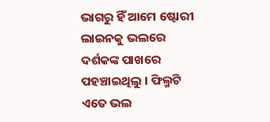ଭାଗରୁ ହିଁ ଆମେ ଷ୍ଟୋରୀ ଲାଇନକୁ ଭଲରେ ଦର୍ଶକଙ୍କ ପାଖରେ ପହଞ୍ଚାଇଥିଲୁ । ଫିଲ୍ମଟି ଏତେ ଭଲ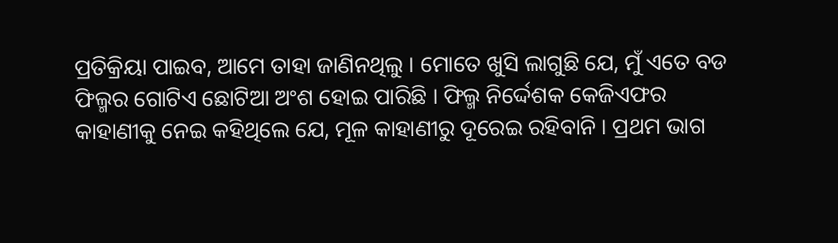ପ୍ରତିକ୍ରିୟା ପାଇବ, ଆମେ ତାହା ଜାଣିନଥିଲୁ । ମୋତେ ଖୁସି ଲାଗୁଛି ଯେ, ମୁଁ ଏତେ ବଡ ଫିଲ୍ମର ଗୋଟିଏ ଛୋଟିଆ ଅଂଶ ହୋଇ ପାରିଛି । ଫିଲ୍ମ ନିର୍ଦ୍ଦେଶକ କେଜିଏଫର କାହାଣୀକୁ ନେଇ କହିଥିଲେ ଯେ, ମୂଳ କାହାଣୀରୁ ଦୂରେଇ ରହିବାନି । ପ୍ରଥମ ଭାଗ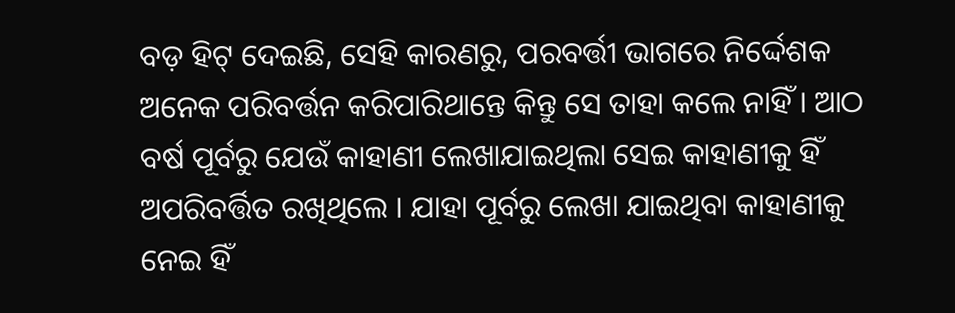ବଡ଼ ହିଟ୍ ଦେଇଛି, ସେହି କାରଣରୁ, ପରବର୍ତ୍ତୀ ଭାଗରେ ନିର୍ଦ୍ଦେଶକ ଅନେକ ପରିବର୍ତ୍ତନ କରିପାରିଥାନ୍ତେ କିନ୍ତୁ ସେ ତାହା କଲେ ନାହିଁ । ଆଠ ବର୍ଷ ପୂର୍ବରୁ ଯେଉଁ କାହାଣୀ ଲେଖାଯାଇଥିଲା ସେଇ କାହାଣୀକୁ ହିଁ ଅପରିବର୍ତ୍ତିତ ରଖିଥିଲେ । ଯାହା ପୂର୍ବରୁ ଲେଖା ଯାଇଥିବା କାହାଣୀକୁ ନେଇ ହିଁ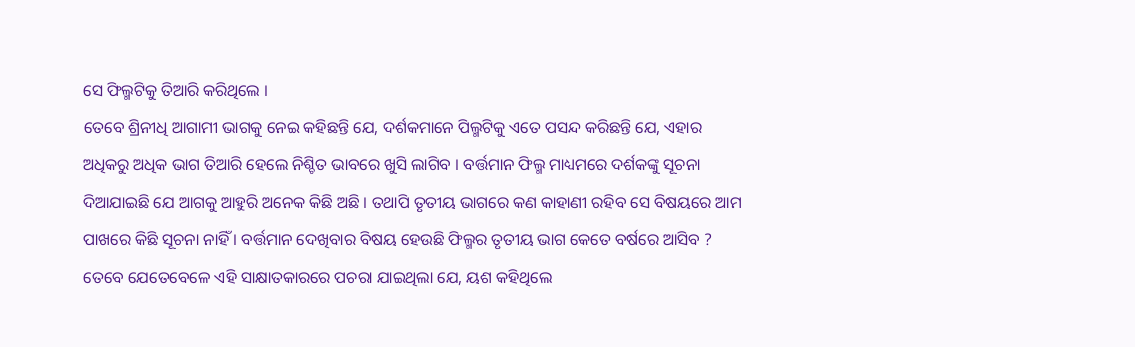ସେ ଫିଲ୍ମଟିକୁ ତିଆରି କରିଥିଲେ ।
ତେବେ ଶ୍ରିନୀଧି ଆଗାମୀ ଭାଗକୁ ନେଇ କହିଛନ୍ତି ଯେ, ଦର୍ଶକମାନେ ପିଲ୍ମଟିକୁ ଏତେ ପସନ୍ଦ କରିଛନ୍ତି ଯେ, ଏହାର ଅଧିକରୁ ଅଧିକ ଭାଗ ତିଆରି ହେଲେ ନିଶ୍ଚିତ ଭାବରେ ଖୁସି ଲାଗିବ । ବର୍ତ୍ତମାନ ଫିଲ୍ମ ମାଧ୍ୟମରେ ଦର୍ଶକଙ୍କୁ ସୂଚନା ଦିଆଯାଇଛି ଯେ ଆଗକୁ ଆହୁରି ଅନେକ କିଛି ଅଛି । ତଥାପି ତୃତୀୟ ଭାଗରେ କଣ କାହାଣୀ ରହିବ ସେ ବିଷୟରେ ଆମ ପାଖରେ କିଛି ସୂଚନା ନାହିଁ । ବର୍ତ୍ତମାନ ଦେଖିବାର ବିଷୟ ହେଉଛି ଫିଲ୍ମର ତୃତୀୟ ଭାଗ କେତେ ବର୍ଷରେ ଆସିବ ?
ତେବେ ଯେତେବେଳେ ଏହି ସାକ୍ଷାତକାରରେ ପଚରା ଯାଇଥିଲା ଯେ, ୟଶ କହିଥିଲେ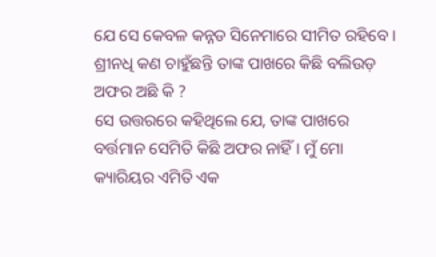ଯେ ସେ କେବଳ କନ୍ନଡ ସିନେମାରେ ସୀମିତ ରହିବେ । ଶ୍ରୀନଧି କଣ ଚାହୁଁଛନ୍ତି ତାଙ୍କ ପାଖରେ କିଛି ବଲିଉଡ଼ ଅଫର ଅଛି କି ?
ସେ ଉତ୍ତରରେ କହିଥିଲେ ଯେ, ତାଙ୍କ ପାଖରେ ବର୍ତ୍ତମାନ ସେମିତି କିଛି ଅଫର ନାହିଁ । ମୁଁ ମୋ କ୍ୟାରିୟର ଏମିତି ଏକ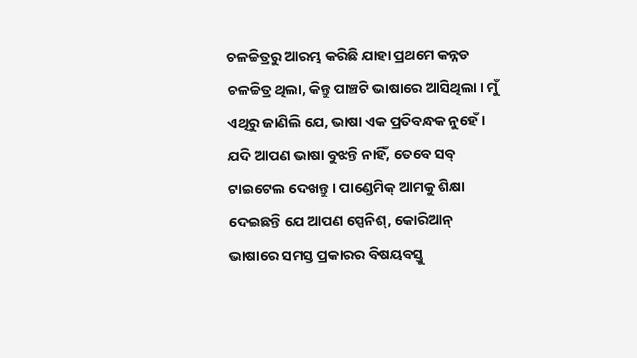ଚଳଚ୍ଚିତ୍ରରୁ ଆରମ୍ଭ କରିଛି ଯାହା ପ୍ରଥମେ କନ୍ନଡ ଚଳଚ୍ଚିତ୍ର ଥିଲା, କିନ୍ତୁ ପାଞ୍ଚଟି ଭାଷାରେ ଆସିଥିଲା । ମୁଁ ଏଥିରୁ ଜାଣିଲି ଯେ, ଭାଷା ଏକ ପ୍ରତିବନ୍ଧକ ନୁହେଁ । ଯଦି ଆପଣ ଭାଷା ବୁଝନ୍ତି ନାହିଁ, ତେବେ ସବ୍ ଟାଇଟେଲ ଦେଖନ୍ତୁ । ପାଣ୍ଡେମିକ୍ ଆମକୁ ଶିକ୍ଷା ଦେଇଛନ୍ତି ଯେ ଆପଣ ସ୍ପେନିଶ୍, କୋରିଆନ୍ ଭାଷାରେ ସମସ୍ତ ପ୍ରକାରର ବିଷୟବସ୍ତୁ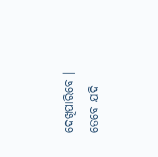ଦେଖିପାରିବେ । ତେବେ ଯଦି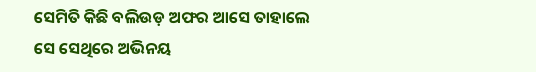ସେମିତି କିଛି ବଲିଉଡ଼ ଅଫର ଆସେ ତାହାଲେ ସେ ସେଥିରେ ଅଭିନୟ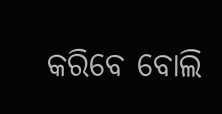କରିବେ ବୋଲି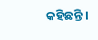କହିଛନ୍ତି ।